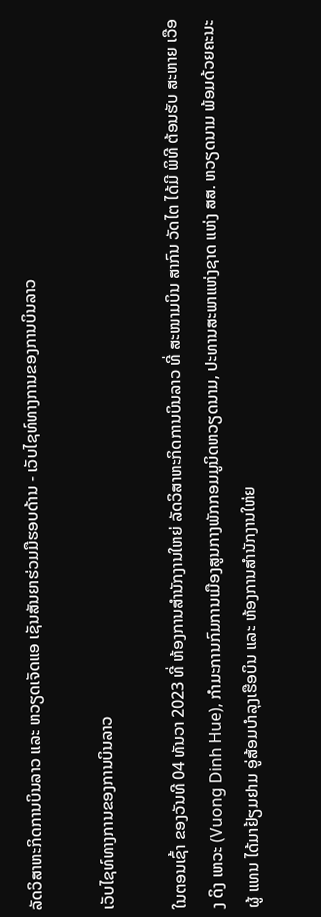ລັດວິສາຫະກິດການບິນລາວ ແລະ ຫວຽດເຈັດແອ ເຊັນສັນຍາຮ່ວມມືຮອບດ້ານ - ເວັບໄຊທ໌ທາງການຂອງການບິນລາວ

ເວັບໄຊທ໌ທາງການຂອງການບິນລາວ

ໃນຕອນເຊົ້າ ຂອງວັນທີ 04 ທັນວາ 2023 ທີ່ ຫ້ອງການສໍານັກງານໃຫຍ່ ລັດວິສາຫະກິດການບິນລາວ ທີ່ ສະໜາມບິນ ສາກົນ ວັດໄຕ ໄດ້ມີ ພິທີ ຕ້ອນຮັບ ສະຫາຍ ເວືອງ ດິງ ເຫວະ (Vuong Dinh Hue), ກໍາມະການກົມການເມືອງສູນກາງພັກກອມມູນິດຫວຽດນາມ, ປະທານສະພາແຫ່ງຊາດ ແຫ່ງ ສສ. ຫວຽດນາມ ພ້ອມດ້ວຍຄະນະ ຜູ້ ແທນ ໄດ້ມາຢ້ຽມຢາມ ອູ່ສ້ອມບໍາລຸງເຮືອບິນ ແລະ ຫ້ອງການສໍານັກງານໃຫ່ຍ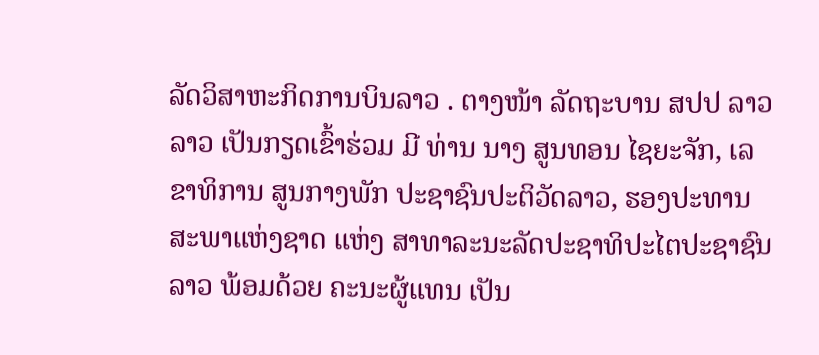ລັດວິສາຫະກິດການບິນລາວ . ຕາງໜ້າ ລັດຖະບານ ສປປ ລາວ ລາວ ເປັນກຽດເຂົ້າຮ່ວມ ມີ ທ່ານ ນາງ ສູນທອນ ໄຊຍະຈັກ, ເລຂາທິການ ສູນກາງພັກ ປະຊາຊົນປະຕິວັດລາວ, ຮອງປະທານ ສະພາແຫ່ງຊາດ ແຫ່ງ ສາທາລະນະລັດປະຊາທິປະໄຕປະຊາຊົນລາວ ພ້ອມດ້ວຍ ຄະນະຜູ້ແທນ ເປັນ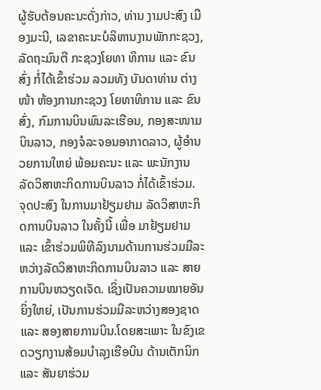ຜູ້ຮັບຕ້ອນຄະນະດັ່ງກ່າວ, ທ່ານ ງາມປະສົງ ເມືອງມະນີ, ເລຂາຄະນະບໍລິຫານງານພັກກະຊວງ, ລັດຖະມົນຕີ ກະຊວງໂຍທາ ທິການ ແລະ ຂົນສົ່ງ ກໍ່ໄດ້ເຂົ້າຮ່ວມ ລວມທັງ ບັນດາທ່ານ ຕ່າງໜ້າ ຫ້ອງການກະຊວງ ໂຍທາທິການ ແລະ ຂົນສົ່ງ, ກົມການບິນພົນລະເຮືອນ, ກອງສະໜາມບິນລາວ, ກອງຈໍລະຈອນອາກາດລາວ, ຜູ້ອໍານວຍການໃຫຍ່ ພ້ອມຄະນະ ແລະ ພະນັກງານລັດວິສາຫະກິດການບິນລາວ ກໍ່ໄດ້ເຂົ້າຮ່ວມ. ຈຸດປະສົງ ໃນການມາຢ້ຽມຢາມ ລັດວິສາຫະກິດການບິນລາວ ໃນຄັ້ງນີ້ ເພື່ອ ມາຢ້ຽມຢາມ ແລະ ເຂົ້າຮ່ວມພິທີລົງນາມດ້ານການຮ່ວມມືລະຫວ່າງລັດວິສາຫະກິດການບິນລາວ ແລະ ສາຍການບິນຫວຽດເຈັດ. ເຊິ່ງເປັນຄວາມໝາຍອັນຍິ່ງໃຫຍ່, ເປັນການຮ່ວມມືລະຫວ່າງສອງຊາດ ແລະ ສອງສາຍການບິນ.ໂດຍສະເພາະ ໃນຂົງເຂດວຽກງານສ້ອມບຳລຸງເຮືອບິນ ດ້ານເຕັກນິກ ແລະ ສັນຍາຮ່ວມ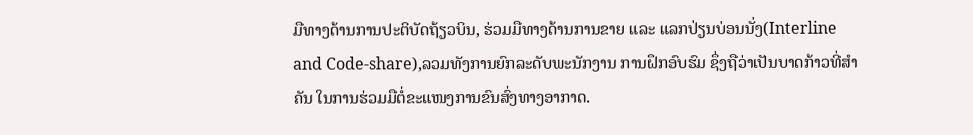ມືທາງດ້ານການປະຕິບັດຖ້ຽວບິນ, ຮ່ວມມືທາງດ້ານການຂາຍ ແລະ ແລກປ່ຽນບ່ອນນັ່ງ(Interline and Code-share),ລວມທັງການຍົກລະດັບພະນັກງານ ການຝຶກອົບຮົມ ຊຶ່ງຖືວ່າເປັນບາດກ້າວທີ່ສໍາຄັນ ໃນການຮ່ວມມືຕໍ່ຂະແໜງການຂົນສົ່ງທາງອາກາດ.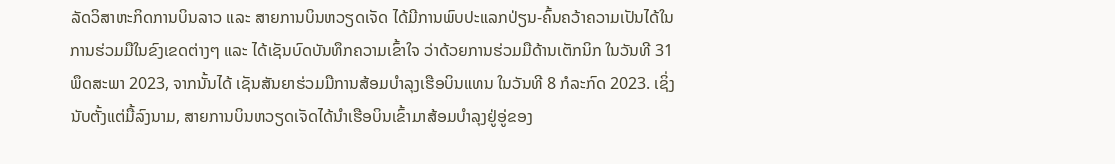ລັດວິສາຫະກິດການບິນລາວ ແລະ ສາຍການບິນຫວຽດເຈັດ ໄດ້ມີການພົບປະແລກປ່ຽນ-ຄົ້ນຄວ້າຄວາມເປັນໄດ້ໃນການຮ່ວມມືໃນຂົງເຂດຕ່າງໆ ແລະ ໄດ້ເຊັນບົດບັນທຶກຄວາມເຂົ້າໃຈ ວ່າດ້ວຍການຮ່ວມມືດ້ານເຕັກນິກ ໃນວັນທີ 31 ພຶດສະພາ 2023, ຈາກນັ້ນໄດ້ ເຊັນສັນຍາຮ່ວມມືການສ້ອມບຳລຸງເຮືອບິນແທນ ໃນວັນທີ 8 ກໍລະກົດ 2023. ເຊິ່ງນັບຕັ້ງແຕ່ມື້ລົງນາມ, ສາຍການບິນຫວຽດເຈັດໄດ້ນຳເຮືອບິນເຂົ້າມາສ້ອມບຳລຸງຢູ່ອູ່ຂອງ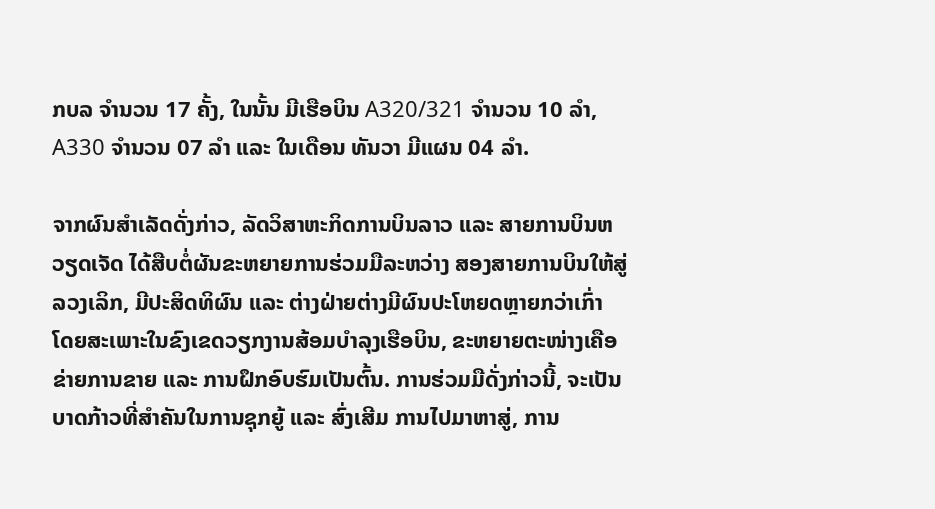ກບລ ຈຳນວນ 17 ຄັ້ງ, ໃນນັ້ນ ມີເຮືອບິນ A320/321 ຈຳນວນ 10 ລຳ, A330 ຈຳນວນ 07 ລໍາ ແລະ ໃນເດືອນ ທັນວາ ມີແຜນ 04 ລຳ.

ຈາກຜົນສຳເລັດດັ່ງກ່າວ, ລັດວິສາຫະກິດການບິນລາວ ແລະ ສາຍການບິນຫວຽດເຈັດ ໄດ້ສືບຕໍ່ຜັນຂະຫຍາຍການຮ່ວມມືລະຫວ່າງ ສອງສາຍການບິນໃຫ້ສູ່ລວງເລິກ, ມີປະສິດທິຜົນ ແລະ ຕ່າງຝ່າຍຕ່າງມີຜົນປະໂຫຍດຫຼາຍກວ່າເກົ່າ ໂດຍສະເພາະໃນຂົງເຂດວຽກງານສ້ອມບໍາລຸງເຮືອບິນ, ຂະຫຍາຍຕະໜ່າງເຄືອຂ່າຍການຂາຍ ແລະ ການຝຶກອົບຮົມເປັນຕົ້ນ. ການຮ່ວມມືດັ່ງກ່າວນີ້, ຈະເປັນບາດກ້າວທີ່ສຳຄັນໃນການຊຸກຍູ້ ແລະ ສົ່ງເສີມ ການໄປມາຫາສູ່, ການ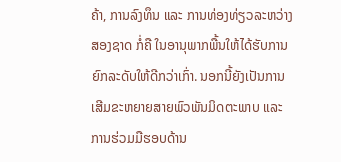ຄ້າ, ການລົງທຶນ ແລະ ການທ່ອງທ່ຽວລະຫວ່າງ ສອງຊາດ ກໍ່ຄື ໃນອານຸພາກພື້ນໃຫ້ໄດ້ຮັບການຍົກລະດັບໃຫ້ດີກວ່າເກົ່າ. ນອກນີ້ຍັງເປັນການເສີມຂະຫຍາຍສາຍພົວພັນມິດຕະພາບ ແລະ ການຮ່ວມມືຮອບດ້ານ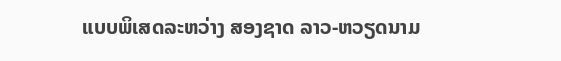ແບບພິເສດລະຫວ່າງ ສອງຊາດ ລາວ-ຫວຽດນາມ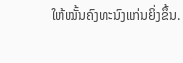ໃຫ້ໝັ້ນຄົງທະນົງແກ່ນຍິ່ງຂຶ້ນ.